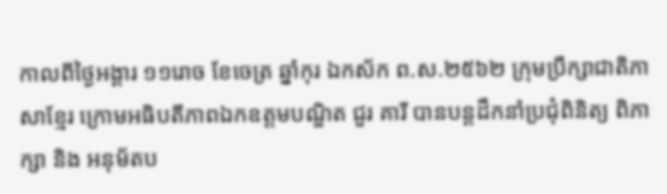កាលពីថ្ងៃអង្គារ ១១រោច ខែចេត្រ ឆ្នាំកុរ ឯកស័ក ព.ស.២៥៦២ ក្រុមប្រឹក្សាជាតិភាសាខ្មែរ ក្រោមអធិបតីភាពឯកឧត្តមបណ្ឌិត ជួរ គារី បានបន្តដឹកនាំប្រជុំពិនិត្យ ពិភាក្សា និង អនុម័តប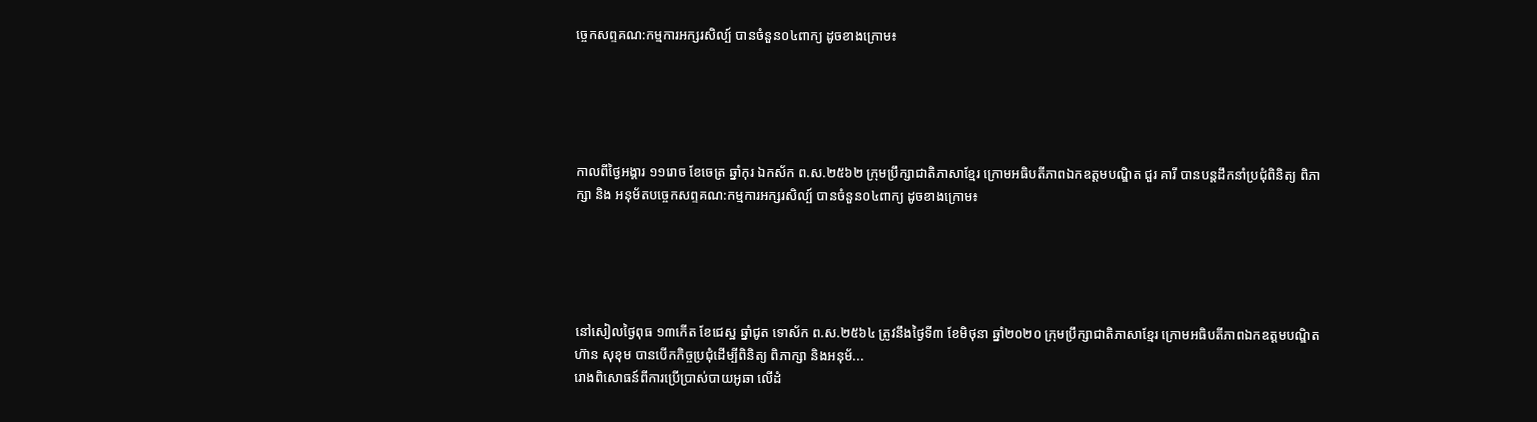ច្ចេកសព្ទគណ:កម្មការអក្សរសិល្ប៍ បានចំនួន០៤ពាក្យ ដូចខាងក្រោម៖





កាលពីថ្ងៃអង្គារ ១១រោច ខែចេត្រ ឆ្នាំកុរ ឯកស័ក ព.ស.២៥៦២ ក្រុមប្រឹក្សាជាតិភាសាខ្មែរ ក្រោមអធិបតីភាពឯកឧត្តមបណ្ឌិត ជួរ គារី បានបន្តដឹកនាំប្រជុំពិនិត្យ ពិភាក្សា និង អនុម័តបច្ចេកសព្ទគណ:កម្មការអក្សរសិល្ប៍ បានចំនួន០៤ពាក្យ ដូចខាងក្រោម៖





នៅសៀលថ្ងៃពុធ ១៣កើត ខែជេស្ឋ ឆ្នាំជូត ទោស័ក ព.ស.២៥៦៤ ត្រូវនឹងថ្ងៃទី៣ ខែមិថុនា ឆ្នាំ២០២០ ក្រុមប្រឹក្សាជាតិភាសាខ្មែរ ក្រោមអធិបតីភាពឯកឧត្តមបណ្ឌិត ហ៊ាន សុខុម បានបើកកិច្ចប្រជុំដើម្បីពិនិត្យ ពិភាក្សា និងអនុម័...
រោងពិសោធន៍ពីការប្រើប្រាស់បាយអូឆា លើដំ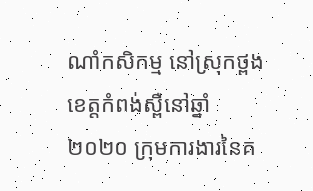ណាំកសិកម្ម នៅស្រុកថ្ពង ខេត្តកំពង់ស្ពឺនៅឆ្នាំ២០២០ ក្រុមការងារនៃគ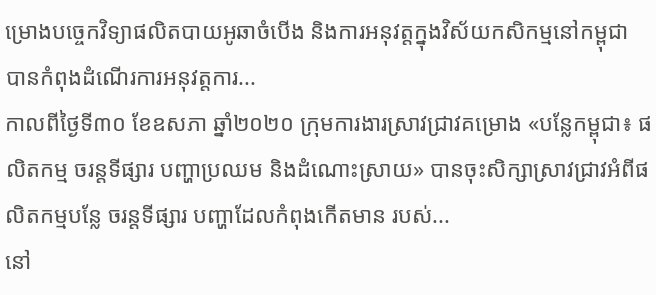ម្រោងបច្ចេកវិទ្យាផលិតបាយអូឆាចំបើង និងការអនុវត្តក្នុងវិស័យកសិកម្មនៅកម្ពុជា បានកំពុងដំណើរការអនុវត្តការ...
កាលពីថ្ងៃទី៣០ ខែឧសភា ឆ្នាំ២០២០ ក្រុមការងារស្រាវជ្រាវគម្រោង «បន្លែកម្ពុជា៖ ផលិតកម្ម ចរន្តទីផ្សារ បញ្ហាប្រឈម និងដំណោះស្រាយ» បានចុះសិក្សាស្រាវជ្រាវអំពីផលិតកម្មបន្លែ ចរន្តទីផ្សារ បញ្ហាដែលកំពុងកើតមាន របស់...
នៅ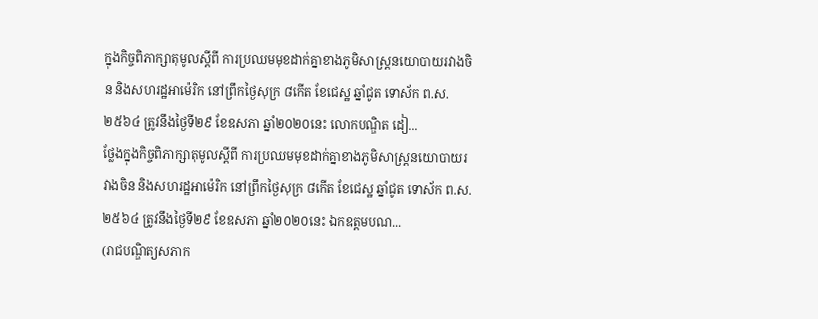ក្នុងកិច្ចពិភាក្សាតុមូលស្តីពី ការប្រឈមមុខដាក់គ្នាខាងភូមិសាស្ត្រនយោបាយរវាងចិន និងសហរដ្ឋអាម៉េរិក នៅព្រឹកថ្ងៃសុក្រ ៨កើត ខែជេស្ឋ ឆ្នាំជូត ទោស័ក ព.ស.២៥៦៤ ត្រូវនឹងថ្ងៃទី២៩ ខែឧសភា ឆ្នាំ២០២០នេះ លោកបណ្ឌិត ដៀ...
ថ្លែងក្នុងកិច្ចពិភាក្សាតុមូលស្តីពី ការប្រឈមមុខដាក់គ្នាខាងភូមិសាស្ត្រនយោបាយរវាងចិន និងសហរដ្ឋអាម៉េរិក នៅព្រឹកថ្ងៃសុក្រ ៨កើត ខែជេស្ឋ ឆ្នាំជូត ទោស័ក ព.ស.២៥៦៤ ត្រូវនឹងថ្ងៃទី២៩ ខែឧសភា ឆ្នាំ២០២០នេះ ឯកឧត្តមបណ...
(រាជបណ្ឌិត្យសភាក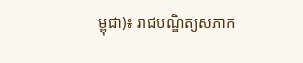ម្ពុជា)៖ រាជបណ្ឌិត្យសភាក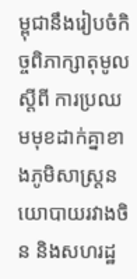ម្ពុជានឹងរៀបចំកិច្ចពិភាក្សាតុមូលស្តីពី ការប្រឈមមុខដាក់គ្នាខាងភូមិសាស្ត្រនយោបាយរវាងចិន និងសហរដ្ឋ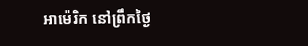អាម៉េរិក នៅព្រឹកថ្ងៃ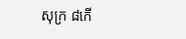សុក្រ ៨កើ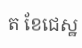ត ខែជេស្ឋ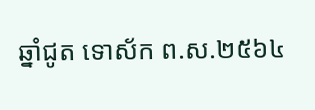ឆ្នាំជូត ទោស័ក ព.ស.២៥៦៤